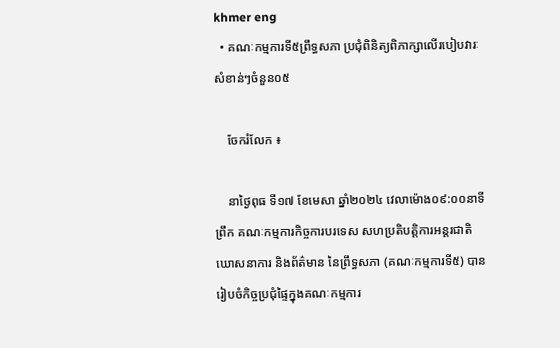khmer eng
  • គណៈកម្មការទី៥ព្រឹទ្ធសភា ប្រជុំពិនិត្យពិភាក្សាលើរបៀបវារៈសំខាន់ៗចំនួន០៥

    ចែករំលែក ៖

    នាថ្ងៃពុធ ទី១៧ ខែមេសា ឆ្នាំ២០២៤ វេលាម៉ោង០៩:០០នាទីព្រឹក គណៈកម្មការកិច្ចការបរទេស សហប្រតិបត្តិការអន្តរជាតិ ឃោសនាការ និងព័ត៌មាន នៃព្រឹទ្ធសភា (គណៈកម្មការទី៥) បានរៀបចំកិច្ចប្រជុំផ្ទៃក្នុងគណៈកម្មការ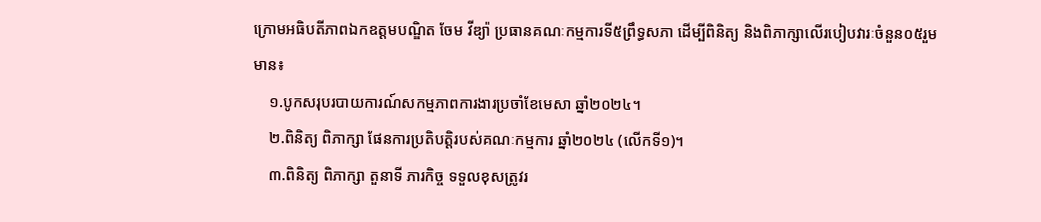ក្រោមអធិបតីភាពឯកឧត្តមបណ្ឌិត ចែម វីឌ្យ៉ា ប្រធានគណៈកម្មការទី៥ព្រឹទ្ធសភា ដើម្បីពិនិត្យ និងពិភាក្សាលើរបៀបវារៈចំនួន០៥រួមមាន៖
    ១.បូកសរុបរបាយការណ៍សកម្មភាពការងារប្រចាំខែមេសា ឆ្នាំ២០២៤។
    ២.ពិនិត្យ ពិភាក្សា ផែនការប្រតិបត្តិរបស់គណៈកម្មការ ឆ្នាំ២០២៤ (លើកទី១)។
    ៣.ពិនិត្យ ពិភាក្សា តួនាទី ភារកិច្ច ទទួលខុសត្រូវរ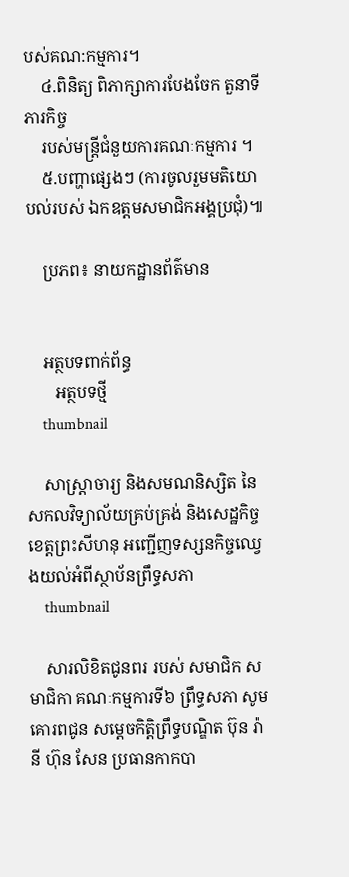បស់គណ:កម្មការ។
    ៤.ពិនិត្យ ពិភាក្សាការបែងចែក តួនាទី ភារកិច្ច
    របស់មន្ត្រីជំនួយការគណៈកម្មការ ។
    ៥.បញ្ហាផ្សេងៗ (ការចូលរួមមតិយោបល់របស់ ឯកឧត្តមសមាជិកអង្គប្រជុំ)៕

    ប្រភព៖ នាយកដ្ឋានព័ត៌មាន


    អត្ថបទពាក់ព័ន្ធ
       អត្ថបទថ្មី
    thumbnail

    សាស្រ្តាចារ្យ និងសមណនិស្សិត នៃសកលវិទ្យាល័យគ្រប់គ្រង់ និងសេដ្ឋកិច្ច ខេត្តព្រះសីហនុ អញ្ជើញទស្សនកិច្ចឈ្វេងយល់អំពីស្ថាប័នព្រឹទ្ធសភា
    thumbnail

    សារលិខិតជូនពរ របស់ សមាជិក សមាជិកា គណៈកម្មការទី៦ ព្រឹទ្ធសភា សូមគោរពជូន សម្តេចកិត្តិព្រឹទ្ធបណ្ឌិត ប៊ុន រ៉ានី ហ៊ុន សែន ប្រធានកាកបា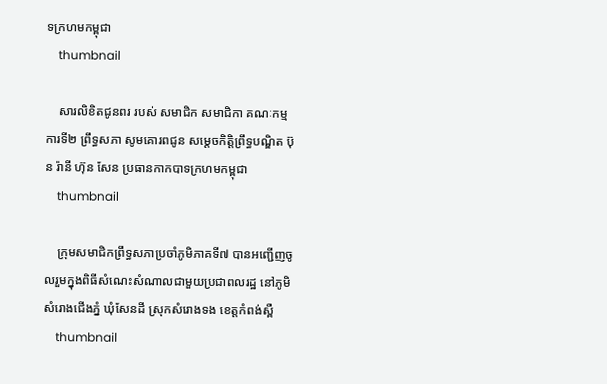ទក្រហមកម្ពុជា
    thumbnail

    សារលិខិតជូនពរ របស់ សមាជិក សមាជិកា គណៈកម្មការទី២ ព្រឹទ្ធសភា សូមគោរពជូន សម្តេចកិត្តិព្រឹទ្ធបណ្ឌិត ប៊ុន រ៉ានី ហ៊ុន សែន ប្រធានកាកបាទក្រហមកម្ពុជា
    thumbnail

    ក្រុមសមាជិកព្រឹទ្ធសភាប្រចាំភូមិភាគទី៧ បានអញ្ជើញចូលរួមក្នុងពិធីសំណេះសំណាលជាមួយប្រជាពលរដ្ឋ នៅភូមិសំរោងជើងភ្នំ ឃុំសែនដី ស្រុកសំរោងទង ខេត្តកំពង់ស្ពឺ
    thumbnail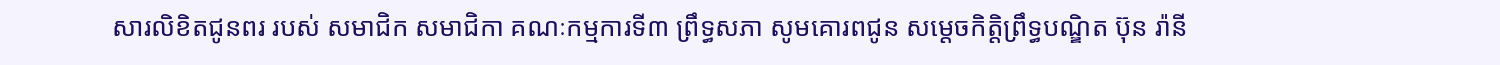សារលិខិតជូនពរ របស់ សមាជិក សមាជិកា គណៈកម្មការទី៣ ព្រឹទ្ធសភា សូមគោរពជូន សម្តេចកិត្តិព្រឹទ្ធបណ្ឌិត ប៊ុន រ៉ានី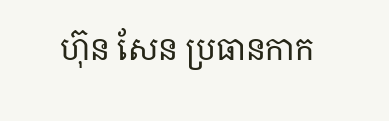ហ៊ុន សែន ប្រធានកាក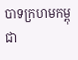បាទក្រហមកម្ពុជា